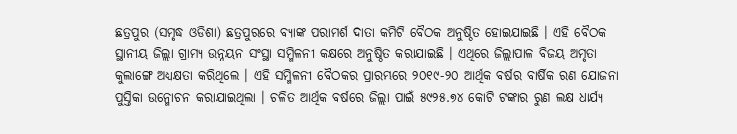ଛତ୍ରପୁର (ସମୃଦ୍ଧ ଓଡିଶା) ଛତ୍ରପୁରରେ ବ୍ୟାଙ୍କ ପରାମର୍ଶ ଦାତା କମିଟି ବୈଠକ ଅନୁଷ୍ଠିତ ହୋଇଯାଇଛି । ଏହି ବୈଠକ ସ୍ଥାନୀୟ ଜିଲ୍ଲା ଗ୍ରାମ୍ୟ ଉନ୍ନୟନ ସଂସ୍ଥା ସମ୍ମିଳନୀ କକ୍ଷରେ ଅନୁଷ୍ଠିତ କରାଯାଇଛି । ଏଥିରେ ଜିଲ୍ଲାପାଳ ବିଜୟ ଅମୃତା କୁଲାଙ୍ଗେ ଅଧ୍ୟକ୍ଷତା କରିଥିଲେ । ଏହି ସମ୍ମିଳନୀ ବୈଠକର ପ୍ରାରମ୍ଭରେ ୨୦୧୯-୨୦ ଆର୍ଥିକ ବର୍ଷର ବାର୍ଷିକ ରଣ ଯୋଜନା ପୁସ୍ତିକା ଉନ୍ମୋଚନ କରାଯାଇଥିଲା । ଚଳିତ ଆର୍ଥିକ ବର୍ଷରେ ଜିଲ୍ଲା ପାଇଁ ୫୯୨୫.୭୪ କୋଟି ଟଙ୍କାର ରୁଣ ଲକ୍ଷ ଧାର୍ଯ୍ୟ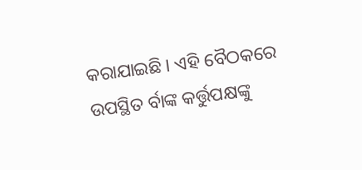କରାଯାଇଛି । ଏହି ବୈଠକରେ ଉପସ୍ଥିତ ର୍ବାଙ୍କ କର୍ତ୍ତୁପକ୍ଷଙ୍କୁ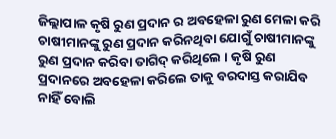ଜିଲ୍ଲାପାଳ କୃଷି ରୁଣ ପ୍ରଦାନ ର ଅବହେଳା ରୁଣ ମେଳା କରି ଚାଷୀମାନଙ୍କୁ ରୁଣ ପ୍ରଦାନ କରିନଥିବା ଯୋଗୁଁ ଚାଷୀମାନଙ୍କୁ ରୁଣ ପ୍ରଦାନ କରିବା ତାଗିଦ୍ କରିଥିଲେ । କୃଷି ରୁଣ ପ୍ରଦାନରେ ଅବହେଳା କରିଲେ ତାକୁ ବରଦାସ୍ତ କରାଯିବ ନାହିଁ ବୋଲି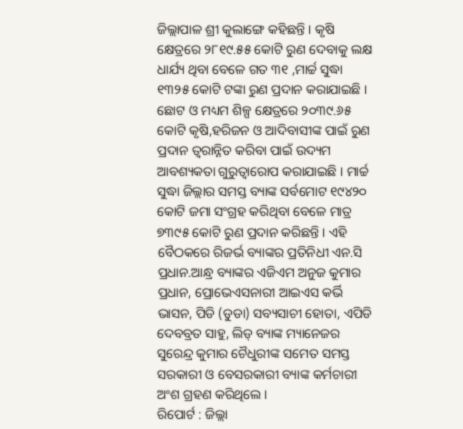ଜିଲ୍ଲାପାଳ ଶ୍ରୀ କୁଲାଙ୍ଗେ କହିଛନ୍ତି । କୃଷି କ୍ଷେତ୍ରରେ ୨୮୧୯.୫୫ କୋଟି ରୁଣ ଦେବାକୁ ଲକ୍ଷ ଧାର୍ଯ୍ୟ ଥିବା ବେଳେ ଗତ ୩୧ ,ମାର୍ଚ୍ଚ ସୁଦ୍ଧା ୧୩୨୫ କୋଟି ଟଙ୍କା ରୁଣ ପ୍ରଦାନ କରାଯାଇଛି । ଛୋଟ ଓ ମଧ୍ୟମ ଶିଳ୍ପ କ୍ଷେତ୍ରରେ ୨୦୩୯.୬୫ କୋଟି କୃଷି,ହରିଜନ ଓ ଆଦିବାସୀଙ୍କ ପାଇଁ ରୁଣ ପ୍ରଦାନ ତ୍ୱରାନ୍ନିତ କରିବା ପାଇଁ ଉଦ୍ୟମ ଆବଶ୍ୟକତା ଗୁରୁତ୍ୱାରୋପ କରାଯାଇଛି । ମାର୍ଚ୍ଚ ସୁଦ୍ଧା ଜିଲ୍ଲାର ସମସ୍ତ ବ୍ୟାଙ୍କ ସର୍ବମୋଟ ୧୯୪୨୦ କୋଟି ଜମା ସଂଗ୍ରହ କରିଥିବା ବେଳେ ମାତ୍ର ୭୩୯୫ କୋଟି ରୁଣ ପ୍ରଦାନ କରିଛନ୍ତି । ଏହି ବୈଠକରେ ରିଜର୍ଭ ବ୍ୟାଙ୍କର ପ୍ରତିନିଧୀ ଏନ.ସି ପ୍ରଧାନ.ଆନ୍ଧ୍ର ବ୍ୟାଙ୍କର ଏଜିଏମ ଅନୁଜ କୁମାର ପ୍ରଧାନ, ପ୍ରୋଭେଏସନାରୀ ଆଇଏସ କର୍ଭି ଭାସନ, ପିଡି (ଡୁଡା) ସବ୍ୟସାଚୀ ହୋତା, ଏପିଡି ଦେବବ୍ରତ ସାହୁ, ଲିଡ୍ ବ୍ୟାଙ୍କ ମ୍ୟାନେଜର ସୁରେନ୍ଦ୍ର କୁମାର ଚୈଧୁରୀଙ୍କ ସମେତ ସମସ୍ତ ସରକାରୀ ଓ ବେସରକାରୀ ବ୍ୟାଙ୍କ କର୍ମଚାରୀ ଅଂଶ ଗ୍ରହଣ କରିଥିଲେ ।
ରିପୋର୍ଟ : ଜିଲ୍ଲା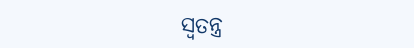ସ୍ୱତନ୍ତ୍ର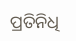ପ୍ରତିନିଧି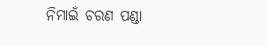ନିମାଇଁ ଚରଣ ପଣ୍ଡା